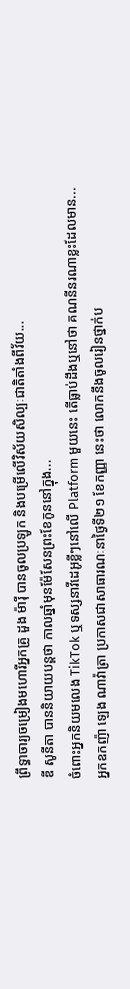ព្រឹទ្ធាចារ្យចម្រៀងមហោរីអ្នកគ្រូ ដួង ម៉ារ៉ី បានចូលប្រឡូក និងបម្រើលើវិស័យសិល្បៈជាតិតាំងពីវ័យ...
ឌី សូនីតា បាននិយាយបន្តថា កាលឆ្នាំមុនម៉ែសែនព្រះខែកូននៅក្នុង...
ចំពោះអ្នកនិយមលេង TikTok ឬទស្សនាវីដេអូខ្លីៗនៅលើ Platform មួយនេះ តើធ្លាប់ដឹងឬនៅថា គណនីនរណាខ្លះដែលមាន...
អ្នកឧកញ៉ា ឡេង ណាវ៉ាត្រា ប្រកាសជាសាធារណៈនាថ្ងៃទី២១ ខែកញ្ញា នេះថា លោកនឹងចូលរៀនថ្នាក់ប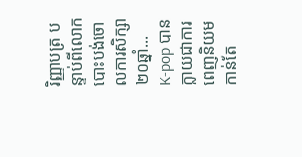រិញ្ញាបត្រ បន្ទាប់ពីលោកបោះបង់ចោលការសិក្សា២០ឆ្នាំ...
K-pop បានក្លាយជាការពេញនិយមកាន់តែ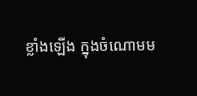ខ្លាំងឡើង ក្នុងចំណោមម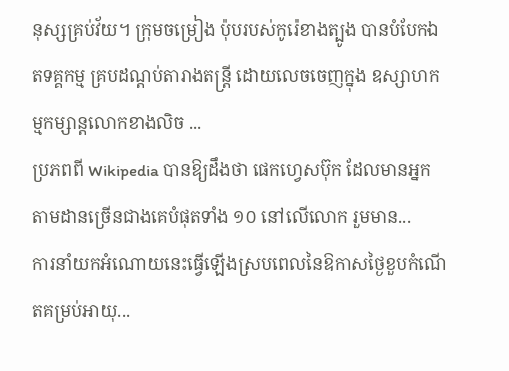នុស្សគ្រប់វ័យ។ ក្រុមចម្រៀង ប៉ុបរបស់កូរ៉េខាងត្បូង បានបំបែកឯតទគ្គកម្ម គ្របដណ្ដប់តារាងតន្ត្រី ដោយលេចចេញក្នុង ឧស្សាហកម្មកម្សាន្តលោកខាងលិច ...
ប្រភពពី Wikipedia បានឱ្យដឹងថា ផេកហ្វេសប៊ុក ដែលមានអ្នកតាមដានច្រើនជាងគេបំផុតទាំង ១០ នៅលើលោក រួមមាន...
ការនាំយកអំណោយនេះធ្វើឡើងស្របពេលនៃឱកាសថ្ងៃខួបកំណើតគម្រប់អាយុ...